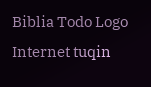Biblia Todo Logo
Internet tuqin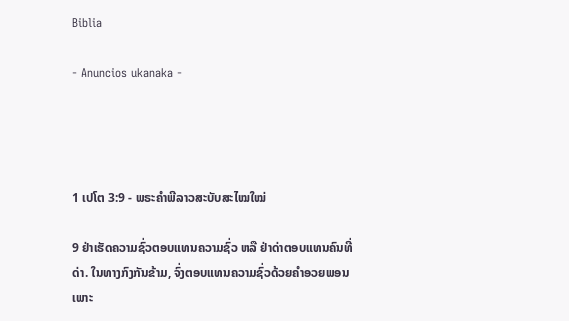Biblia

- Anuncios ukanaka -




1 ເປໂຕ 3:9 - ພຣະຄຳພີລາວສະບັບສະໄໝໃໝ່

9 ຢ່າເຮັດຄວາມຊົ່ວຕອບແທນຄວາມຊົ່ວ ຫລື ຢ່າດ່າຕອບແທນຄົນທີ່ດ່າ. ໃນທາງກົງກັນຂ້າມ, ຈົ່ງຕອບແທນຄວາມຊົ່ວດ້ວຍຄຳອວຍພອນ ເພາະ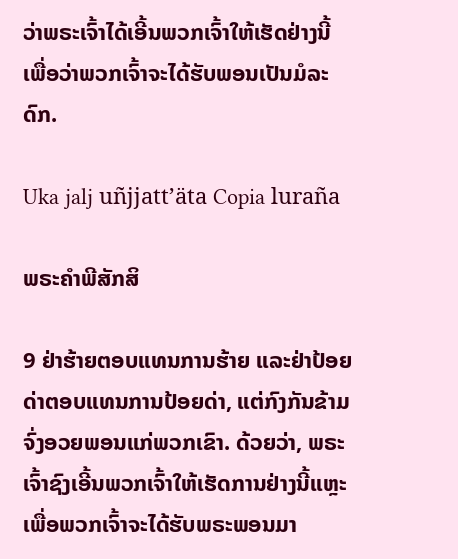ວ່າພຣະເຈົ້າໄດ້ເອີ້ນພວກເຈົ້າໃຫ້ເຮັດຢ່າງນີ້ ເພື່ອວ່າພວກເຈົ້າຈະໄດ້ຮັບພອນເປັນມໍລະດົກ.

Uka jalj uñjjattʼäta Copia luraña

ພຣະຄຳພີສັກສິ

9 ຢ່າຮ້າຍຕອບແທນການຮ້າຍ ແລະຢ່າປ້ອຍດ່າຕອບແທນການປ້ອຍດ່າ, ແຕ່ກົງກັນຂ້າມຈົ່ງອວຍພອນແກ່ພວກເຂົາ. ດ້ວຍວ່າ, ພຣະເຈົ້າຊົງເອີ້ນພວກເຈົ້າໃຫ້ເຮັດການຢ່າງນີ້ແຫຼະ ເພື່ອພວກເຈົ້າຈະໄດ້ຮັບພຣະພອນມາ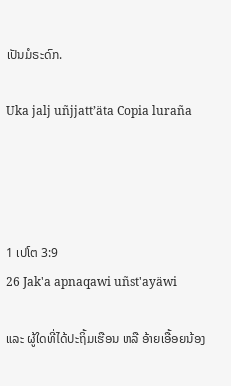ເປັນມໍຣະດົກ.

Uka jalj uñjjattʼäta Copia luraña




1 ເປໂຕ 3:9
26 Jak'a apnaqawi uñst'ayäwi

ແລະ ຜູ້ໃດທີ່ໄດ້ປະຖິ້ມເຮືອນ ຫລື ອ້າຍເອື້ອຍນ້ອງ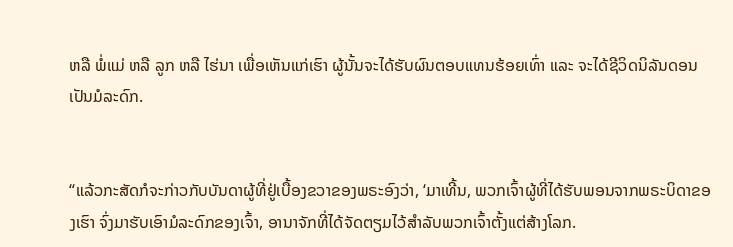ຫລື ພໍ່ແມ່ ຫລື ລູກ ຫລື ໄຮ່ນາ ເພື່ອເຫັນແກ່ເຮົາ ຜູ້ນັ້ນຈະໄດ້ຮັບຜົນຕອບແທນຮ້ອຍເທົ່າ ແລະ ຈະໄດ້ຊີວິດນິລັນດອນເປັນມໍລະດົກ.


“ແລ້ວກະສັດກໍຈະກ່າວກັບບັນດາຜູ້ທີ່ຢູ່ເບື້ອງຂວາຂອງພຣະອົງວ່າ, ‘ມາເທີ້ນ, ພວກເຈົ້າຜູ້ທີ່ໄດ້ຮັບພອນຈາກພຣະບິດາຂອງເຮົາ ຈົ່ງມາຮັບເອົາມໍລະດົກຂອງເຈົ້າ, ອານາຈັກທີ່ໄດ້ຈັດຕຽມໄວ້ສຳລັບພວກເຈົ້າຕັ້ງແຕ່ສ້າງໂລກ.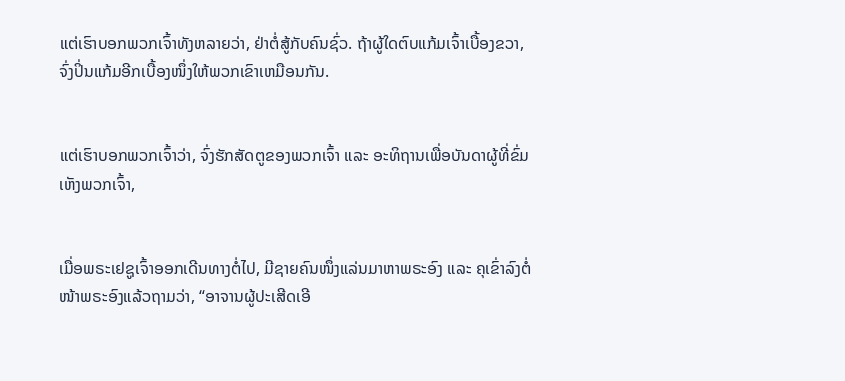ແຕ່ເຮົາບອກພວກເຈົ້າທັງຫລາຍວ່າ, ຢ່າຕໍ່ສູ້ກັບຄົນຊົ່ວ. ຖ້າຜູ້ໃດຕົບແກ້ມເຈົ້າເບື້ອງຂວາ, ຈົ່ງປິ່ນແກ້ມອີກເບື້ອງໜຶ່ງໃຫ້ພວກເຂົາເຫມືອນກັນ.


ແຕ່ເຮົາບອກພວກເຈົ້າວ່າ, ຈົ່ງຮັກສັດຕູຂອງພວກເຈົ້າ ແລະ ອະທິຖານເພື່ອບັນດາຜູ້ທີ່ຂົ່ມເຫັງພວກເຈົ້າ,


ເມື່ອພຣະເຢຊູເຈົ້າອອກເດີນທາງຕໍ່ໄປ, ມີຊາຍຄົນໜຶ່ງແລ່ນມາຫາພຣະອົງ ແລະ ຄຸເຂົ່າລົງຕໍ່ໜ້າພຣະອົງແລ້ວຖາມວ່າ, “ອາຈານຜູ້ປະເສີດເອີ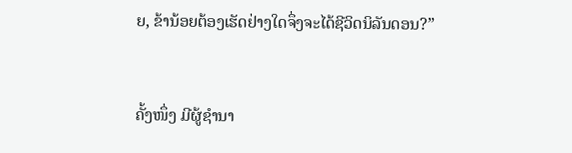ຍ, ຂ້ານ້ອຍຕ້ອງເຮັດຢ່າງໃດຈຶ່ງຈະໄດ້ຊີວິດນິລັນດອນ?”


ຄັ້ງໜຶ່ງ ມີຜູ້ຊຳນາ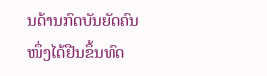ນດ້ານກົດບັນຍັດຄົນໜຶ່ງໄດ້ຢືນຂຶ້ນທົດ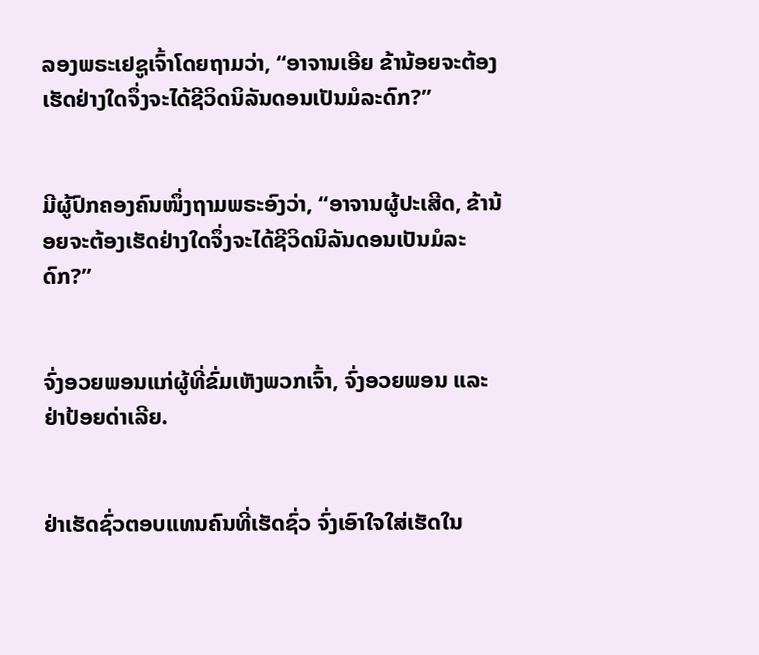ລອງພຣະເຢຊູເຈົ້າໂດຍຖາມວ່າ, “ອາຈານເອີຍ ຂ້ານ້ອຍຈະຕ້ອງເຮັດຢ່າງໃດຈຶ່ງຈະໄດ້ຊີວິດນິລັນດອນເປັນມໍລະດົກ?”


ມີຜູ້ປົກຄອງຄົນໜຶ່ງຖາມພຣະອົງວ່າ, “ອາຈານຜູ້ປະເສີດ, ຂ້ານ້ອຍຈະຕ້ອງເຮັດຢ່າງໃດຈຶ່ງຈະໄດ້ຊີວິດນິລັນດອນເປັນມໍລະດົກ?”


ຈົ່ງອວຍພອນແກ່ຜູ້ທີ່ຂົ່ມເຫັງພວກເຈົ້າ, ຈົ່ງອວຍພອນ ແລະ ຢ່າປ້ອຍດ່າເລີຍ.


ຢ່າເຮັດຊົ່ວຕອບແທນຄົນທີ່ເຮັດຊົ່ວ ຈົ່ງເອົາໃຈໃສ່ເຮັດໃນ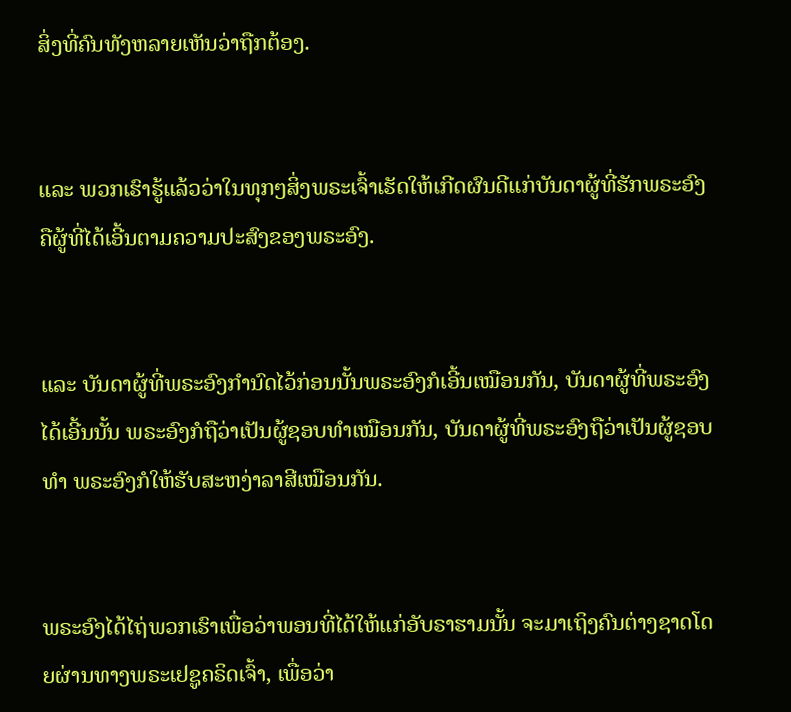ສິ່ງທີ່ຄົນທັງຫລາຍເຫັນວ່າຖືກຕ້ອງ.


ແລະ ພວກເຮົາຮູ້ແລ້ວວ່າໃນທຸກໆສິ່ງພຣະເຈົ້າເຮັດໃຫ້ເກີດຜົນດີແກ່ບັນດາຜູ້ທີ່ຮັກພຣະອົງ ຄືຜູ້ທີ່ໄດ້ເອີ້ນຕາມຄວາມປະສົງຂອງພຣະອົງ.


ແລະ ບັນດາຜູ້ທີ່ພຣະອົງກຳນົດໄວ້ກ່ອນນັ້ນພຣະອົງກໍເອີ້ນເໝືອນກັນ, ບັນດາຜູ້ທີ່ພຣະອົງໄດ້ເອີ້ນນັ້ນ ພຣະອົງກໍຖືວ່າເປັນຜູ້ຊອບທຳເໝືອນກັນ, ບັນດາຜູ້ທີ່ພຣະອົງຖືວ່າເປັນຜູ້ຊອບທຳ ພຣະອົງກໍໃຫ້ຮັບສະຫງ່າລາສີເໝືອນກັນ.


ພຣະອົງໄດ້ໄຖ່ພວກເຮົາເພື່ອວ່າພອນທີ່ໄດ້ໃຫ້ແກ່ອັບຣາຮາມນັ້ນ ຈະມາເຖິງຄົນຕ່າງຊາດໂດຍຜ່ານທາງພຣະເຢຊູຄຣິດເຈົ້າ, ເພື່ອວ່າ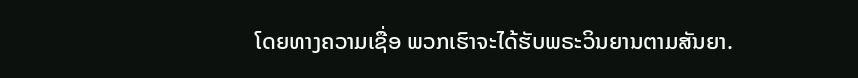ໂດຍທາງຄວາມເຊື່ອ ພວກເຮົາຈະໄດ້ຮັບພຣະວິນຍານຕາມສັນຍາ.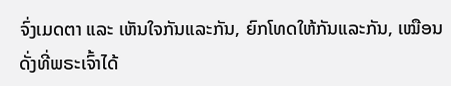ຈົ່ງເມດຕາ ແລະ ເຫັນໃຈກັນແລະກັນ, ຍົກໂທດໃຫ້ກັນແລະກັນ, ເໝືອນດັ່ງທີ່ພຣະເຈົ້າໄດ້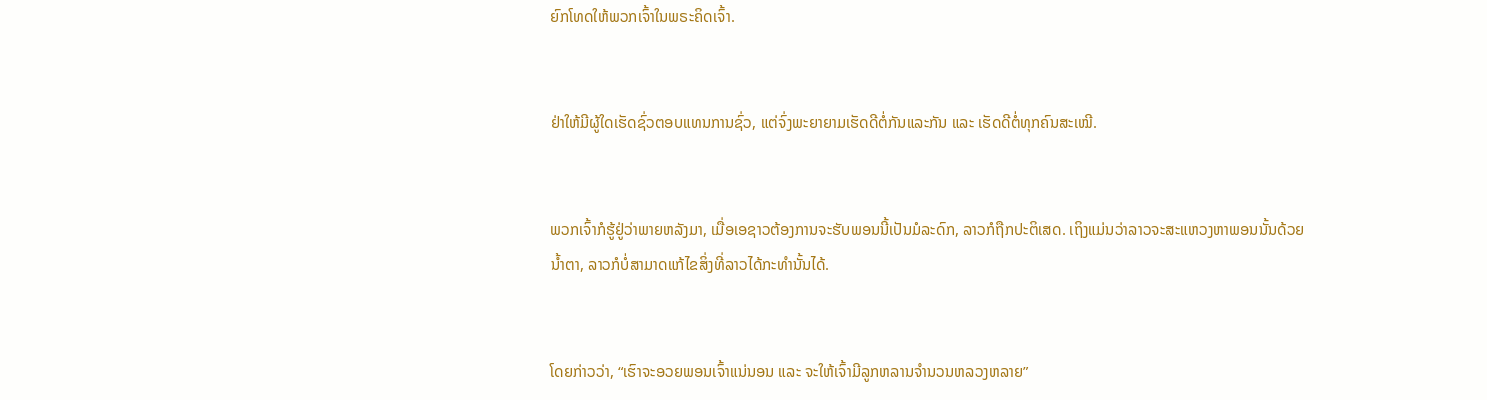ຍົກໂທດໃຫ້ພວກເຈົ້າໃນພຣະຄິດເຈົ້າ.


ຢ່າໃຫ້ມີຜູ້ໃດເຮັດຊົ່ວຕອບແທນການຊົ່ວ, ແຕ່ຈົ່ງພະຍາຍາມເຮັດດີຕໍ່ກັນແລະກັນ ແລະ ເຮັດດີຕໍ່ທຸກຄົນສະເໝີ.


ພວກເຈົ້າກໍຮູ້ຢູ່ວ່າພາຍຫລັງມາ, ເມື່ອເອຊາວຕ້ອງການຈະຮັບພອນນີ້ເປັນມໍລະດົກ, ລາວກໍຖືກປະຕິເສດ. ເຖິງແມ່ນວ່າລາວຈະສະແຫວງຫາພອນນັ້ນດ້ວຍນ້ຳຕາ, ລາວກໍບໍ່ສາມາດແກ້ໄຂສິ່ງທີ່ລາວໄດ້ກະທຳນັ້ນໄດ້.


ໂດຍກ່າວວ່າ, “ເຮົາຈະອວຍພອນເຈົ້າແນ່ນອນ ແລະ ຈະໃຫ້ເຈົ້າມີລູກຫລານຈຳນວນຫລວງຫລາຍ”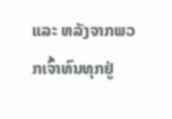ແລະ ຫລັງຈາກພວກເຈົ້າທົນທຸກຢູ່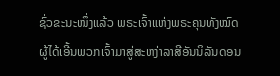ຊົ່ວຂະນະໜຶ່ງແລ້ວ ພຣະເຈົ້າແຫ່ງພຣະຄຸນທັງໝົດ ຜູ້ໄດ້ເອີ້ນພວກເຈົ້າມາສູ່ສະຫງ່າລາສີອັນນິລັນດອນ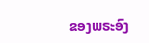ຂອງພຣະອົງ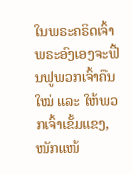ໃນພຣະຄຣິດເຈົ້າ ພຣະອົງເອງຈະຟື້ນຟູພວກເຈົ້າຄືນໃໝ່ ແລະ ໃຫ້ພວກເຈົ້າເຂັ້ມແຂງ, ໜັກແໜ້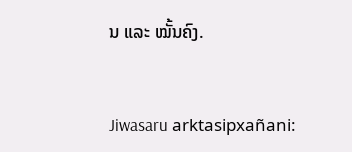ນ ແລະ ໝັ້ນຄົງ.


Jiwasaru arktasipxañani: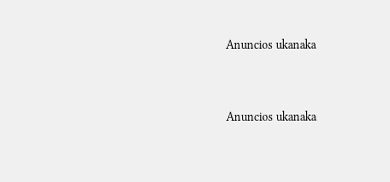Anuncios ukanaka


Anuncios ukanaka